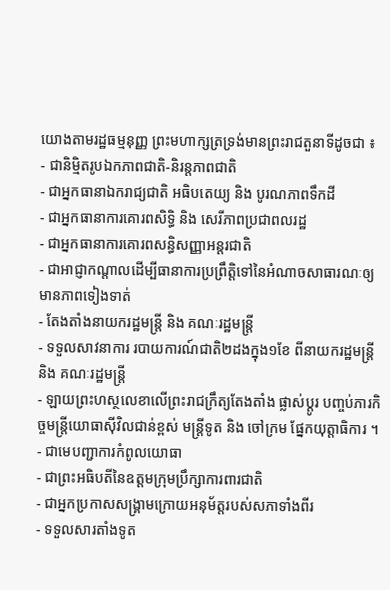យោងតាមរដ្ឋធម្មនុញ្ញ ព្រះមហាក្សត្រទ្រង់មានព្រះរាជតួនាទីដូចជា ៖
- ជានិម្មិតរូបឯកភាពជាតិ-និរន្តភាពជាតិ
- ជាអ្នកធានាឯករាជ្យជាតិ អធិបតេយ្យ និង បូរណភាពទឹកដី
- ជាអ្នកធានាការគោរពសិទ្ធិ និង សេរីភាពប្រជាពលរដ្ឋ
- ជាអ្នកធានាការគោរពសន្ធិសញ្ញាអន្តរជាតិ
- ជាអាជ្ញាកណ្តាលដើម្បីធានាការប្រព្រឹត្តិទៅនៃអំណាចសាធារណៈឲ្យមានភាពទៀងទាត់
- តែងតាំងនាយករដ្ឋមន្ត្រី និង គណៈរដ្ឋមន្ត្រី
- ទទួលសាវនាការ របាយការណ៍ជាតិ២ដងក្នុង១ខែ ពីនាយករដ្ឋមន្ត្រី និង គណៈរដ្ឋមន្ត្រី
- ឡាយព្រះហស្ថលេខាលើព្រះរាជក្រឹត្យតែងតាំង ផ្លាស់ប្តូរ បញ្ចប់ភារកិច្ចមន្ត្រីយោធាស៊ីវិលជាន់ខ្ពស់ មន្រ្តីទូត និង ចៅក្រម ផ្នែកយុត្តាធិការ ។
- ជាមេបញ្ជាការកំពូលយោធា
- ជាព្រះអធិបតីនៃឧត្តមក្រុមប្រឹក្សាការពារជាតិ
- ជាអ្នកប្រកាសសង្គ្រាមក្រោយអនុម័ត្តរបស់សភាទាំងពីរ
- ទទួលសារតាំងទូត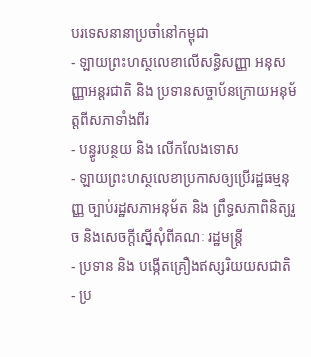បរទេសនានាប្រចាំនៅកម្ពុជា
- ឡាយព្រះហស្ថលេខាលើសន្ធិសញ្ញា អនុសញ្ញាអន្តរជាតិ និង ប្រទានសច្ចាប័នក្រោយអនុម័ត្តពីសភាទាំងពីរ
- បន្ធូរបន្ថយ និង លើកលែងទោស
- ឡាយព្រះហស្ថលេខាប្រកាសឲ្យប្រើរដ្ឋធម្មនុញ្ញ ច្បាប់រដ្ឋសភាអនុម័ត និង ព្រឹទ្ធសភាពិនិត្យរួច និងសេចក្តីស្នើសុំពីគណៈ រដ្ឋមន្ត្រី
- ប្រទាន និង បង្កើតគ្រឿងឥស្សរិយយសជាតិ
- ប្រ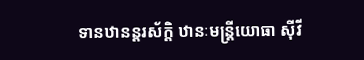ទានឋានន្តរស័ក្តិ ឋានៈមន្ត្រីយោធា ស៊ីវី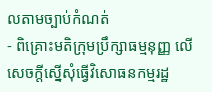លតាមច្បាប់កំណត់
- ពិគ្រោះមតិក្រុមប្រឹក្សាធម្មនុញ្ញ លើសេចក្តីស្នើសុំធ្វើវិសោធនកម្មរដ្ឋ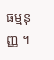ធម្មនុញ្ញ ។